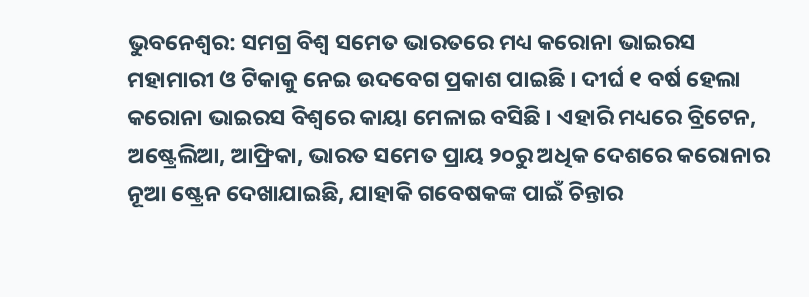ଭୁବନେଶ୍ୱର: ସମଗ୍ର ବିଶ୍ୱ ସମେତ ଭାରତରେ ମଧ୍ୟ କରୋନା ଭାଇରସ ମହାମାରୀ ଓ ଟିକାକୁ ନେଇ ଉଦବେଗ ପ୍ରକାଶ ପାଇଛି । ଦୀର୍ଘ ୧ ବର୍ଷ ହେଲା କରୋନା ଭାଇରସ ବିଶ୍ୱରେ କାୟା ମେଳାଇ ବସିଛି । ଏହାରି ମଧ୍ୟରେ ବ୍ରିଟେନ, ଅଷ୍ଟ୍ରେଲିଆ, ଆଫ୍ରିକା, ଭାରତ ସମେତ ପ୍ରାୟ ୨୦ରୁ ଅଧିକ ଦେଶରେ କରୋନାର ନୂଆ ଷ୍ଟ୍ରେନ ଦେଖାଯାଇଛି, ଯାହାକି ଗବେଷକଙ୍କ ପାଇଁ ଚିନ୍ତାର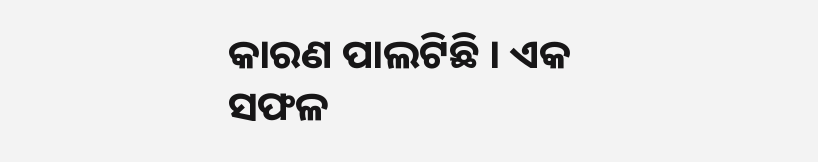କାରଣ ପାଲଟିଛି । ଏକ ସଫଳ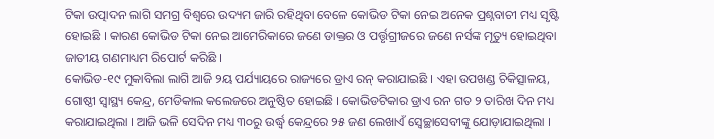ଟିକା ଉତ୍ପାଦନ ଲାଗି ସମଗ୍ର ବିଶ୍ୱରେ ଉଦ୍ୟମ ଜାରି ରହିଥିବା ବେଳେ କୋଭିଡ ଟିକା ନେଇ ଅନେକ ପ୍ରଶ୍ନବାଚୀ ମଧ୍ୟ ସୃଷ୍ଟି ହୋଇଛି । କାରଣ କୋଭିଡ ଟିକା ନେଇ ଆମେରିକାରେ ଜଣେ ଡାକ୍ତର ଓ ପର୍ତ୍ତୃଗ୍ରୀଜରେ ଜଣେ ନର୍ସଙ୍କ ମୃତ୍ୟୁ ହୋଇଥିବା ଜାତୀୟ ଗଣମାଧ୍ୟମ ରିପୋର୍ଟ କରିଛି ।
କୋଭିଡ-୧୯ ମୁକାବିଲା ଲାଗି ଆଜି ୨ୟ ପର୍ଯ୍ୟାୟରେ ରାଜ୍ୟରେ ଡ୍ରାଏ ରନ୍ କରାଯାଇଛି । ଏହା ଉପଖଣ୍ଡ ଚିକିତ୍ସାଳୟ, ଗୋଷ୍ଠୀ ସ୍ୱାସ୍ଥ୍ୟ କେନ୍ଦ୍ର, ମେଡିକାଲ କଲେଜରେ ଅନୁଷ୍ଠିତ ହୋଇଛି । କୋଭିଡଟିକାର ଡ୍ରାଏ ରନ ଗତ ୨ ତାରିଖ ଦିନ ମଧ୍ୟ କରାଯାଇଥିଲା । ଆଜି ଭଳି ସେଦିନ ମଧ୍ୟ ୩୦ରୁ ଉର୍ଦ୍ଧ୍ୱ କେନ୍ଦ୍ରରେ ୨୫ ଜଣ ଲେଖାଏଁ ସ୍ୱେଚ୍ଛାସେବୀଙ୍କୁ ଯୋଡ଼ାଯାଇଥିଲା ।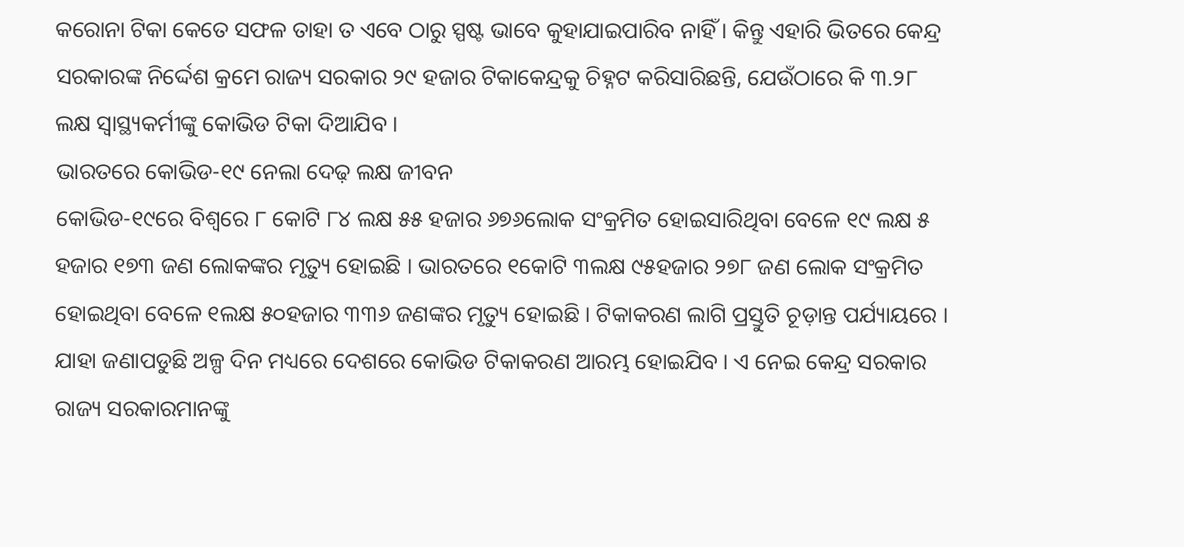କରୋନା ଟିକା କେତେ ସଫଳ ତାହା ତ ଏବେ ଠାରୁ ସ୍ପଷ୍ଟ ଭାବେ କୁହାଯାଇପାରିବ ନାହିଁ । କିନ୍ତୁ ଏହାରି ଭିତରେ କେନ୍ଦ୍ର ସରକାରଙ୍କ ନିର୍ଦ୍ଦେଶ କ୍ରମେ ରାଜ୍ୟ ସରକାର ୨୯ ହଜାର ଟିକାକେନ୍ଦ୍ରକୁ ଚିହ୍ନଟ କରିସାରିଛନ୍ତି, ଯେଉଁଠାରେ କି ୩.୨୮ ଲକ୍ଷ ସ୍ୱାସ୍ଥ୍ୟକର୍ମୀଙ୍କୁ କୋଭିଡ ଟିକା ଦିଆଯିବ ।
ଭାରତରେ କୋଭିଡ-୧୯ ନେଲା ଦେଢ଼ ଲକ୍ଷ ଜୀବନ
କୋଭିଡ-୧୯ରେ ବିଶ୍ୱରେ ୮ କୋଟି ୮୪ ଲକ୍ଷ ୫୫ ହଜାର ୬୭୬ଲୋକ ସଂକ୍ରମିତ ହୋଇସାରିଥିବା ବେଳେ ୧୯ ଲକ୍ଷ ୫ ହଜାର ୧୭୩ ଜଣ ଲୋକଙ୍କର ମୃତ୍ୟୁ ହୋଇଛି । ଭାରତରେ ୧କୋଟି ୩ଲକ୍ଷ ୯୫ହଜାର ୨୭୮ ଜଣ ଲୋକ ସଂକ୍ରମିତ ହୋଇଥିବା ବେଳେ ୧ଲକ୍ଷ ୫୦ହଜାର ୩୩୬ ଜଣଙ୍କର ମୃତ୍ୟୁ ହୋଇଛି । ଟିକାକରଣ ଲାଗି ପ୍ରସ୍ତୁତି ଚୂଡ଼ାନ୍ତ ପର୍ଯ୍ୟାୟରେ । ଯାହା ଜଣାପଡୁଛି ଅଳ୍ପ ଦିନ ମଧ୍ୟରେ ଦେଶରେ କୋଭିଡ ଟିକାକରଣ ଆରମ୍ଭ ହୋଇଯିବ । ଏ ନେଇ କେନ୍ଦ୍ର ସରକାର ରାଜ୍ୟ ସରକାରମାନଙ୍କୁ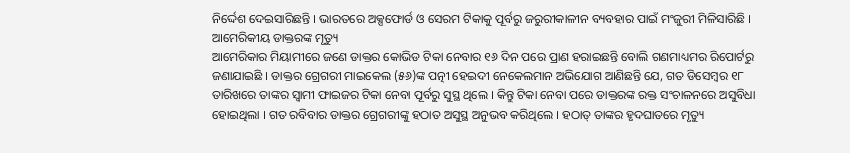ନିର୍ଦ୍ଦେଶ ଦେଇସାରିଛନ୍ତି । ଭାରତରେ ଅକ୍ସଫୋର୍ଡ ଓ ସେରମ ଟିକାକୁ ପୂର୍ବରୁ ଜରୁରୀକାଳୀନ ବ୍ୟବହାର ପାଇଁ ମଂଜୁରୀ ମିଳିସାରିଛି ।
ଆମେରିକୀୟ ଡାକ୍ତରଙ୍କ ମୃତ୍ୟୁ
ଆମେରିକାର ମିୟାମୀରେ ଜଣେ ଡାକ୍ତର କୋଭିଡ ଟିକା ନେବାର ୧୬ ଦିନ ପରେ ପ୍ରାଣ ହରାଇଛନ୍ତି ବୋଲି ଗଣମାଧ୍ୟମର ରିପୋର୍ଟରୁ ଜଣାଯାଇଛି । ଡାକ୍ତର ଗ୍ରେଗରୀ ମାଇକେଲ (୫୬)ଙ୍କ ପତ୍ନୀ ହେଇଦୀ ନେକେଲମାନ ଅଭିଯୋଗ ଆଣିଛନ୍ତି ଯେ, ଗତ ଡିସେମ୍ବର ୧୮ ତାରିଖରେ ତାଙ୍କର ସ୍ୱାମୀ ଫାଇଜର ଟିକା ନେବା ପୂର୍ବରୁ ସୁସ୍ଥ ଥିଲେ । କିନ୍ତୁ ଟିକା ନେବା ପରେ ଡାକ୍ତରଙ୍କ ରକ୍ତ ସଂଚାଳନରେ ଅସୁବିଧା ହୋଇଥିଲା । ଗତ ରବିବାର ଡାକ୍ତର ଗ୍ରେଗରୀଙ୍କୁ ହଠାତ ଅସୁସ୍ଥ ଅନୁଭବ କରିଥିଲେ । ହଠାତ୍ ତାଙ୍କର ହୃଦଘାତରେ ମୃତ୍ୟୁ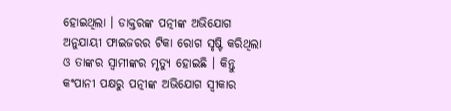ହୋଇଥିଲା । ଡାକ୍ତରଙ୍କ ପତ୍ନୀଙ୍କ ଅଭିଯୋଗ ଅନୁଯାୟୀ ଫାଇଜରର ଟିକା ରୋଗ ସୃଷ୍ଟି କରିଥିଲା ଓ ତାଙ୍କର ସ୍ୱାମୀଙ୍କର ମୃତ୍ୟୁ ହୋଇଛି । କିନ୍ତୁ କଂପାନୀ ପକ୍ଷରୁ ପତ୍ନୀଙ୍କ ଅଭିଯୋଗ ସ୍ୱୀକାର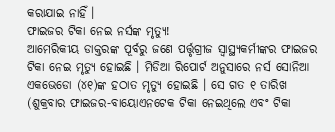କରାଯାଇ ନାହିଁ ।
ଫାଇଜର ଟିକା ନେଇ ନର୍ସଙ୍କ ମୃତ୍ୟୁ!
ଆମେରିକୀୟ ଡାକ୍ତରଙ୍କ ପୂର୍ବରୁ ଜଣେ ପର୍ତ୍ତୃଗ୍ରୀଜ ସ୍ୱାସ୍ଥ୍ୟକର୍ମୀଙ୍କର ଫାଇଜର ଟିକା ନେଇ ମୃତ୍ୟୁ ହୋଇଛି । ମିଡିଆ ରିପୋର୍ଟ ଅନୁସାରେ ନର୍ସ ସୋନିଆ ଏକଭେଡୋ (୪୧)ଙ୍କ ହଠାତ ମୃତ୍ୟୁ ହୋଇଛି । ସେ ଗତ ୧ ତାରିଖ (ଶୁକ୍ରବାର ଫାଇଜର-ବାୟୋଏନଟେକ ଟିକା ନେଇଥିଲେ ଏବଂ ଟିକା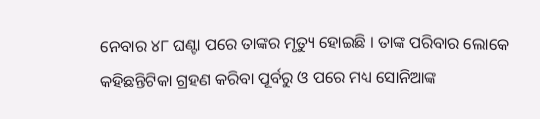ନେବାର ୪୮ ଘଣ୍ଟା ପରେ ତାଙ୍କର ମୃତ୍ୟୁ ହୋଇଛି । ତାଙ୍କ ପରିବାର ଲୋକେ କହିଛନ୍ତିଟିକା ଗ୍ରହଣ କରିବା ପୂର୍ବରୁ ଓ ପରେ ମଧ୍ୟ ସୋନିଆଙ୍କ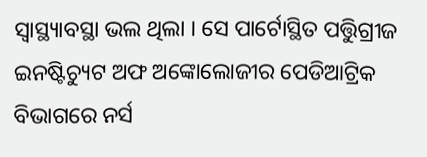ସ୍ୱାସ୍ଥ୍ୟାବସ୍ଥା ଭଲ ଥିଲା । ସେ ପାର୍ଟୋସ୍ଥିତ ପତ୍ତିୁଗ୍ରୀଜ ଇନଷ୍ଟିଚ୍ୟୁଟ ଅଫ ଅଙ୍କୋଲୋଜୀର ପେଡିଆଟ୍ରିକ ବିଭାଗରେ ନର୍ସ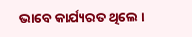ଭାବେ କାର୍ଯ୍ୟରତ ଥିଲେ ।